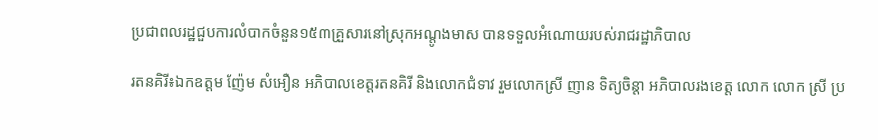ប្រជាពលរដ្ឋជួបការលំបាកចំនួន១៥៣គ្រួសារនៅស្រុកអណ្តូងមាស បានទទួលអំណោយរបស់រាជរដ្ឋាភិបាល

រតនគិរី៖ឯកឧត្តម ញ៉ែម សំអឿន អភិបាលខេត្តរតនគិរី និងលោកជំទាវ រួមលោកស្រី ញាន ទិត្យចិន្តា អភិបាលរងខេត្ត លោក លោក ស្រី ប្រ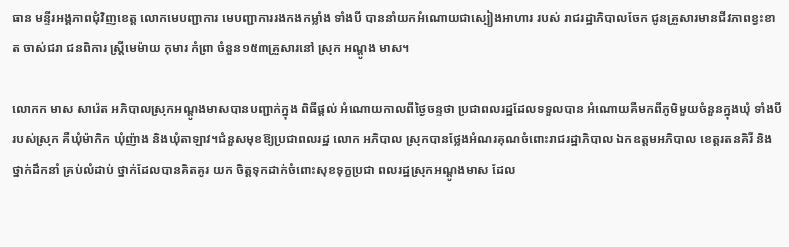ធាន មន្ទីរអង្គភាពជុំវិញខេត្ត លោកមេបញ្ជាការ មេបញ្ជាការរងកងកម្លាំង ទាំងបី បាននាំយកអំណោយជាស្បៀងអាហារ របស់ រាជរដ្ឋាភិបាលចែក ជូនគ្រួសារមានជីវភាពខ្វះខាត ចាស់ជរា ជនពិការ ស្រ្តីមេម៉ាយ កុមារ កំព្រា ចំនួន១៥៣គ្រួសារនៅ ស្រុក អណ្តូង មាស។

លោកក មាស សារ៉េត អភិបាលស្រុកអណ្តូងមាសបានបញ្ជាក់ក្នុង ពិធីផ្តល់ អំណោយកាលពីថ្ងៃចន្ទថា ប្រជាពលរដ្ឋដែលទទួលបាន អំណោយគឺមកពីភូមិមួយចំនួនក្នុងឃុំ ទាំងបី របស់ស្រុក គឺឃុំម៉ាកិក ឃុំញ៉ាង និងឃុំតាឡាវ។ជំនួសមុខឱ្យប្រជាពលរដ្ឋ លោក អភិបាល ស្រុកបានថ្លែងអំណរគុណចំពោះរាជរដ្ឋាភិបាល ឯកឧត្តមអភិបាល ខេត្តរតនគិរី និងថ្នាក់ដឹកនាំ គ្រប់លំដាប់ ថ្នាក់ដែលបានគិតគូរ យក ចិត្តទុកដាក់ចំពោះសុខទុក្ខប្រជា ពលរដ្ឋស្រុកអណ្តូងមាស ដែល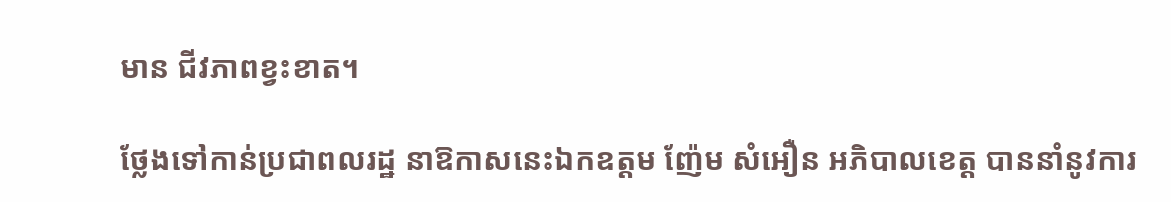មាន ជីវភាពខ្វះខាត។

ថ្លែងទៅកាន់ប្រជាពលរដ្ឋ នាឱកាសនេះឯកឧត្តម ញ៉ែម សំអឿន អភិបាលខេត្ត បាននាំនូវការ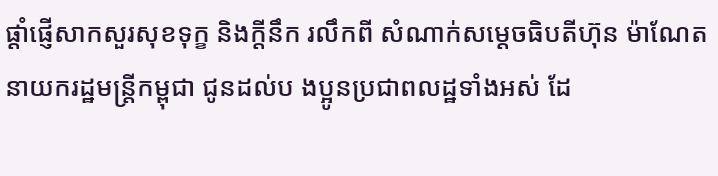ផ្ដាំផ្ញើសាកសួរសុខទុក្ខ និងក្តីនឹក រលឹកពី សំណាក់សម្តេចធិបតីហ៊ុន ម៉ាណែត នាយករដ្ឋមន្ត្រីកម្ពុជា ជូនដល់ប ងប្អូនប្រជាពលដ្ឋទាំងអស់ ដែ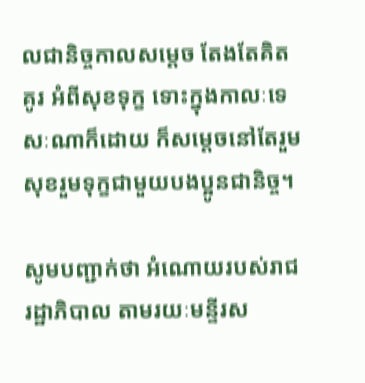លជានិច្ចកាលសម្តេច តែងតែគិតគូរ អំពីសុខទុក្ខ ទោះក្នុងកាលៈទេសៈណាក៏ដោយ ក៏សម្តេចនៅតែរួម សុខរួមទុក្ខជាមួយបងប្អូនជានិច្ច។

សូមបញ្ជាក់ថា អំណោយរបស់រាជរដ្ឋាភិបាល តាមរយៈមន្ទីរស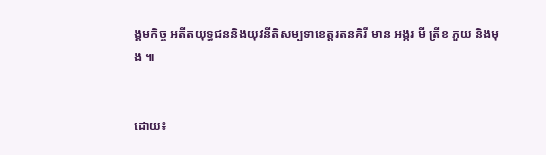ង្គមកិច្ច អតីតយុទ្ធជននិងយុវនីតិសម្បទាខេត្តរតនគិរី មាន អង្ករ មី ត្រីខ ភួយ និងមុង ៕


ដោយ៖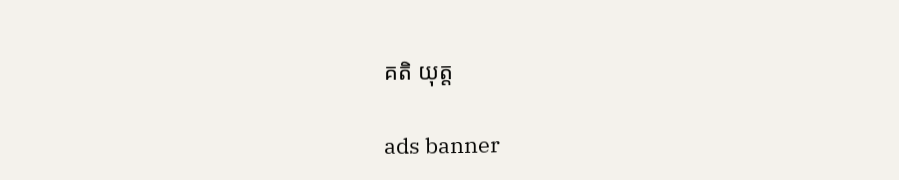គតិ យុត្ត

ads banner